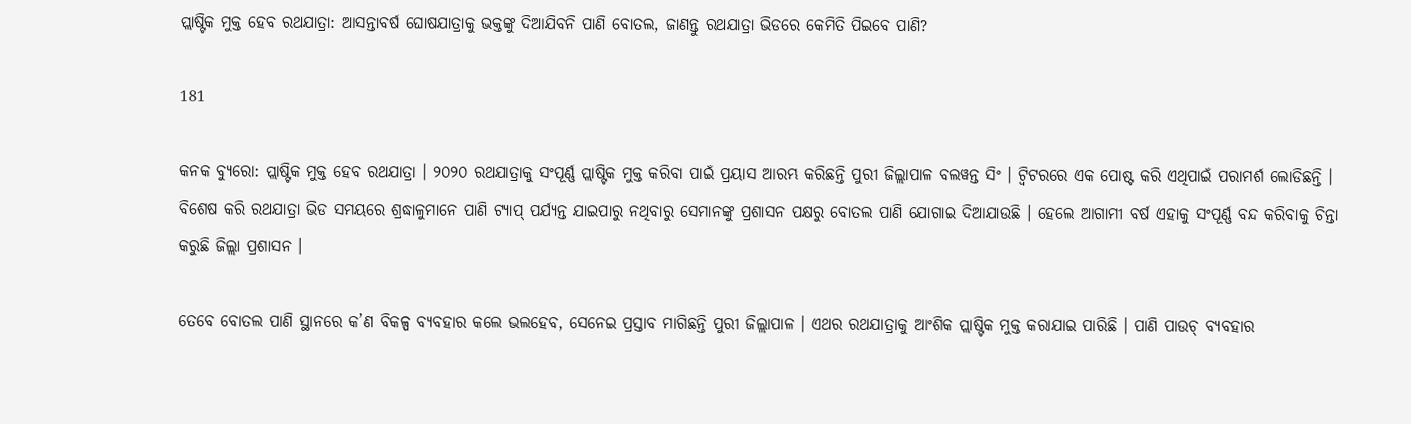ପ୍ଲାଷ୍ଟିକ ମୁକ୍ତ ହେବ ରଥଯାତ୍ରା: ଆସନ୍ତାବର୍ଷ ଘୋଷଯାତ୍ରାକୁ ଭକ୍ତଙ୍କୁ ଦିଆଯିବନି ପାଣି ବୋତଲ, ଜାଣନ୍ତୁ ରଥଯାତ୍ରା ଭିଡରେ କେମିତି ପିଇବେ ପାଣି?

181

କନକ ବ୍ୟୁରୋ: ପ୍ଲାଷ୍ଟିକ ମୁକ୍ତ ହେବ ରଥଯାତ୍ରା । ୨୦୨୦ ରଥଯାତ୍ରାକୁ ସଂପୂର୍ଣ୍ଣ ପ୍ଲାଷ୍ଟିକ ମୁକ୍ତ କରିବା ପାଇଁ ପ୍ରୟାସ ଆରମ୍ଭ କରିଛନ୍ତି ପୁରୀ ଜିଲ୍ଲାପାଳ ବଲୱନ୍ତ ସିଂ । ଟ୍ୱିଟରରେ ଏକ ପୋଷ୍ଟ କରି ଏଥିପାଇଁ ପରାମର୍ଶ ଲୋଡିଛନ୍ତି । ବିଶେଷ କରି ରଥଯାତ୍ରା ଭିଡ ସମୟରେ ଶ୍ରଦ୍ଧାଳୁମାନେ ପାଣି ଟ୍ୟାପ୍ ପର୍ଯ୍ୟନ୍ତ ଯାଇପାରୁ ନଥିବାରୁ ସେମାନଙ୍କୁ ପ୍ରଶାସନ ପକ୍ଷରୁ ବୋତଲ ପାଣି ଯୋଗାଇ ଦିଆଯାଉଛି । ହେଲେ ଆଗାମୀ ବର୍ଷ ଏହାକୁ ସଂପୂର୍ଣ୍ଣ ବନ୍ଦ କରିବାକୁ ଚିନ୍ତା କରୁଛି ଜିଲ୍ଲା ପ୍ରଶାସନ ।

ତେବେ ବୋତଲ ପାଣି ସ୍ଥାନରେ କ’ଣ ବିକଳ୍ପ ବ୍ୟବହାର କଲେ ଭଲହେବ, ସେନେଇ ପ୍ରସ୍ତାବ ମାଗିଛନ୍ତି ପୁରୀ ଜିଲ୍ଲାପାଳ । ଏଥର ରଥଯାତ୍ରାକୁ ଆଂଶିକ ପ୍ଲାଷ୍ଟିକ ମୁକ୍ତ କରାଯାଇ ପାରିଛି । ପାଣି ପାଉଚ୍ ବ୍ୟବହାର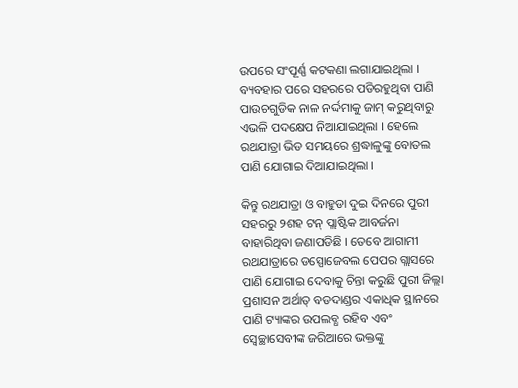ଉପରେ ସଂପୂର୍ଣ୍ଣ କଟକଣା ଲଗାଯାଇଥିଲା । ବ୍ୟବହାର ପରେ ସହରରେ ପଡିରହୁଥିବା ପାଣି ପାଉଚଗୁଡିକ ନାଳ ନର୍ଦ୍ଦମାକୁ ଜାମ୍ କରୁଥିବାରୁ ଏଭଳି ପଦକ୍ଷେପ ନିଆଯାଇଥିଲା । ହେଲେ ରଥଯାତ୍ରା ଭିଡ ସମୟରେ ଶ୍ରଦ୍ଧାଳୁଙ୍କୁ ବୋତଲ ପାଣି ଯୋଗାଇ ଦିଆଯାଇଥିଲା ।

କିନ୍ତୁ ରଥଯାତ୍ରା ଓ ବାହୁଡା ଦୁଇ ଦିନରେ ପୁରୀ ସହରରୁ ୨ଶହ ଟନ୍ ପ୍ଲାଷ୍ଟିକ ଆବର୍ଜନା ବାହାରିଥିବା ଜଣାପଡିଛି । ତେବେ ଆଗାମୀ ରଥଯାତ୍ରାରେ ଡସ୍ପୋଜେବଲ ପେପର ଗ୍ଲାସରେ ପାଣି ଯୋଗାଇ ଦେବାକୁ ଚିନ୍ତା କରୁଛି ପୁରୀ ଜିଲ୍ଲା ପ୍ରଶାସନ ଅର୍ଥାତ୍ ବଡଦାଣ୍ଡର ଏକାଧିକ ସ୍ଥାନରେ ପାଣି ଟ୍ୟାଙ୍କର ଉପଲବ୍ଧ ରହିବ ଏବଂ ସ୍ୱେଚ୍ଛାସେବୀଙ୍କ ଜରିଆରେ ଭକ୍ତଙ୍କୁ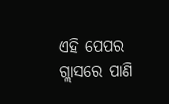ଏହି ପେପର ଗ୍ଲାସରେ ପାଣି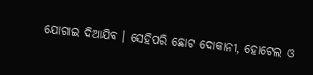ଯୋଗାଇ ଦିଆଯିବ । ସେହିପରି ଛୋଟ ଦୋକାନୀ, ହୋଟେଲ ଓ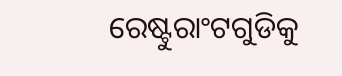ରେଷ୍ଟୁରାଂଟଗୁଡିକୁ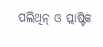ପଲିଥିନ୍ ଓ ପ୍ଲାଷ୍ଟିକ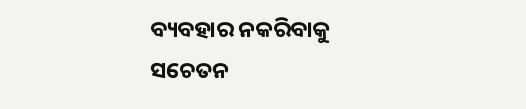ବ୍ୟବହାର ନକରିବାକୁ ସଚେତନ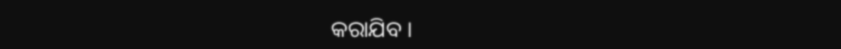କରାଯିବ ।